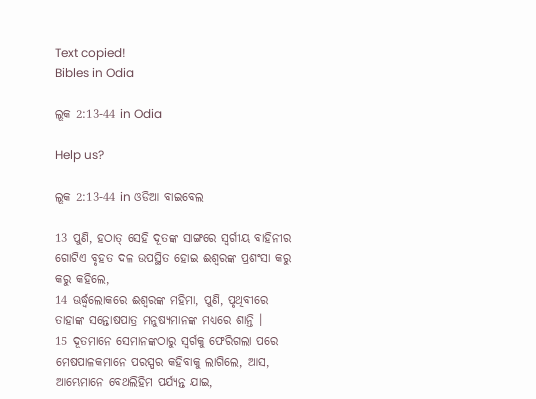Text copied!
Bibles in Odia

ଲୂକ 2:13-44 in Odia

Help us?

ଲୂକ 2:13-44 in ଓଡିଆ ବାଇବେଲ

13 ପୁଣି, ହଠାତ୍ ସେହି ଦୂତଙ୍କ ସାଙ୍ଗରେ ସ୍ୱର୍ଗୀୟ ବାହିନୀର ଗୋଟିଏ ବୃହତ ଦଳ ଉପସ୍ଥିତ ହୋଇ ଈଶ୍ୱରଙ୍କ ପ୍ରଶଂସା କରୁ କରୁ କହିଲେ,
14 ଊର୍ଦ୍ଧ୍ୱଲୋକରେ ଈଶ୍ୱରଙ୍କ ମହିମା, ପୁଣି, ପୃଥିବୀରେ ତାହାଙ୍କ ସନ୍ତୋଷପାତ୍ର ମନୁଷ୍ୟମାନଙ୍କ ମଧ୍ୟରେ ଶାନ୍ତି ।
15 ଦୂତମାନେ ସେମାନଙ୍କଠାରୁ ସ୍ୱର୍ଗକୁ ଫେରିଗଲା ପରେ ମେଷପାଳକମାନେ ପରସ୍ପର କହିବାକୁ ଲାଗିଲେ, ଆସ, ଆମ୍ଭେମାନେ ବେଥଲିହିମ ପର୍ଯ୍ୟନ୍ତ ଯାଇ,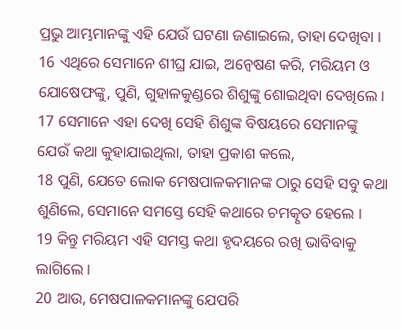ପ୍ରଭୁ ଆମ୍ଭମାନଙ୍କୁ ଏହି ଯେଉଁ ଘଟଣା ଜଣାଇଲେ, ତାହା ଦେଖିବା ।
16 ଏଥିରେ ସେମାନେ ଶୀଘ୍ର ଯାଇ, ଅନ୍ୱେଷଣ କରି, ମରିୟମ ଓ ଯୋଷେଫଙ୍କୁ, ପୁଣି, ଗୁହାଳକୁଣ୍ଡରେ ଶିଶୁଙ୍କୁ ଶୋଇଥିବା ଦେଖିଲେ ।
17 ସେମାନେ ଏହା ଦେଖି ସେହି ଶିଶୁଙ୍କ ବିଷୟରେ ସେମାନଙ୍କୁ ଯେଉଁ କଥା କୁହାଯାଇଥିଲା, ତାହା ପ୍ରକାଶ କଲେ,
18 ପୁଣି, ଯେତେ ଲୋକ ମେଷପାଳକମାନଙ୍କ ଠାରୁ ସେହି ସବୁ କଥା ଶୁଣିଲେ, ସେମାନେ ସମସ୍ତେ ସେହି କଥାରେ ଚମତ୍କୃତ ହେଲେ ।
19 କିନ୍ତୁ ମରିୟମ ଏହି ସମସ୍ତ କଥା ହୃଦୟରେ ରଖି ଭାବିବାକୁ ଲାଗିଲେ ।
20 ଆଉ, ମେଷପାଳକମାନଙ୍କୁ ଯେପରି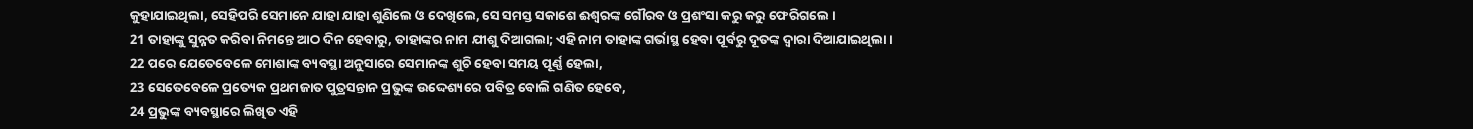କୁହାଯାଇଥିଲା, ସେହିପରି ସେମାନେ ଯାହା ଯାହା ଶୁଣିଲେ ଓ ଦେଖିଲେ, ସେ ସମସ୍ତ ସକାଶେ ଈଶ୍ୱରଙ୍କ ଗୌରବ ଓ ପ୍ରଶଂସା କରୁ କରୁ ଫେରିଗଲେ ।
21 ତାହାଙ୍କୁ ସୁନ୍ନତ କରିବା ନିମନ୍ତେ ଆଠ ଦିନ ହେବାରୁ, ତାହାଙ୍କର ନାମ ଯୀଶୁ ଦିଆଗଲା; ଏହି ନାମ ତାହାଙ୍କ ଗର୍ଭାସ୍ଥ ହେବା ପୂର୍ବରୁ ଦୂତଙ୍କ ଦ୍ୱାରା ଦିଆଯାଇଥିଲା ।
22 ପରେ ଯେତେବେଳେ ମୋଶାଙ୍କ ବ୍ୟବସ୍ଥା ଅନୁସାରେ ସେମାନଙ୍କ ଶୁଚି ହେବା ସମୟ ପୂର୍ଣ୍ଣ ହେଲା,
23 ସେତେବେଳେ ପ୍ରତ୍ୟେକ ପ୍ରଥମଜାତ ପୁତ୍ରସନ୍ତାନ ପ୍ରଭୁଙ୍କ ଉଦ୍ଦେଶ୍ୟରେ ପବିତ୍ର ବୋଲି ଗଣିତ ହେବେ,
24 ପ୍ରଭୁଙ୍କ ବ୍ୟବସ୍ଥାରେ ଲିଖିତ ଏହି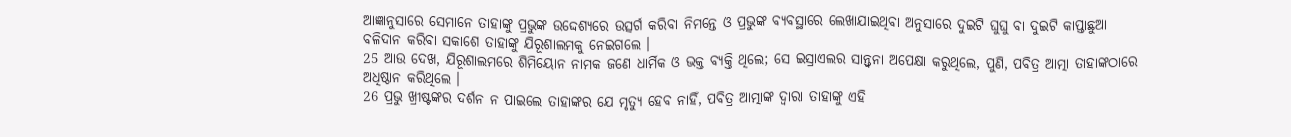ଆଜ୍ଞାନୁସାରେ ସେମାନେ ତାହାଙ୍କୁ ପ୍ରଭୁଙ୍କ ଉଦ୍ଦେଶ୍ୟରେ ଉତ୍ସର୍ଗ କରିବା ନିମନ୍ତେ ଓ ପ୍ରଭୁଙ୍କ ବ୍ୟବସ୍ଥାରେ ଲେଖାଯାଇଥିବା ଅନୁସାରେ ଦୁଇଟି ଘୁଘୁ ବା ଦୁଇଟି କାପ୍ତାଛୁଆ ବଳିଦାନ କରିବା ସକାଶେ ତାହାଙ୍କୁ ଯିରୂଶାଲମକୁ ନେଇଗଲେ ।
25 ଆଉ ଦେଖ, ଯିରୂଶାଲମରେ ଶିମିୟୋନ ନାମକ ଜଣେ ଧାର୍ମିକ ଓ ଭକ୍ତ ବ୍ୟକ୍ତି ଥିଲେ; ସେ ଇସ୍ରାଏଲର ସାନ୍ତ୍ୱନା ଅପେକ୍ଷା କରୁଥିଲେ, ପୁଣି, ପବିତ୍ର ଆତ୍ମା ତାହାଙ୍କଠାରେ ଅଧିଷ୍ଠାନ କରିଥିଲେ ।
26 ପ୍ରଭୁ ଖ୍ରୀଷ୍ଟଙ୍କର ଦର୍ଶନ ନ ପାଇଲେ ତାହାଙ୍କର ଯେ ମୃତ୍ୟୁ ହେବ ନାହିଁ, ପବିତ୍ର ଆତ୍ମାଙ୍କ ଦ୍ୱାରା ତାହାଙ୍କୁ ଏହି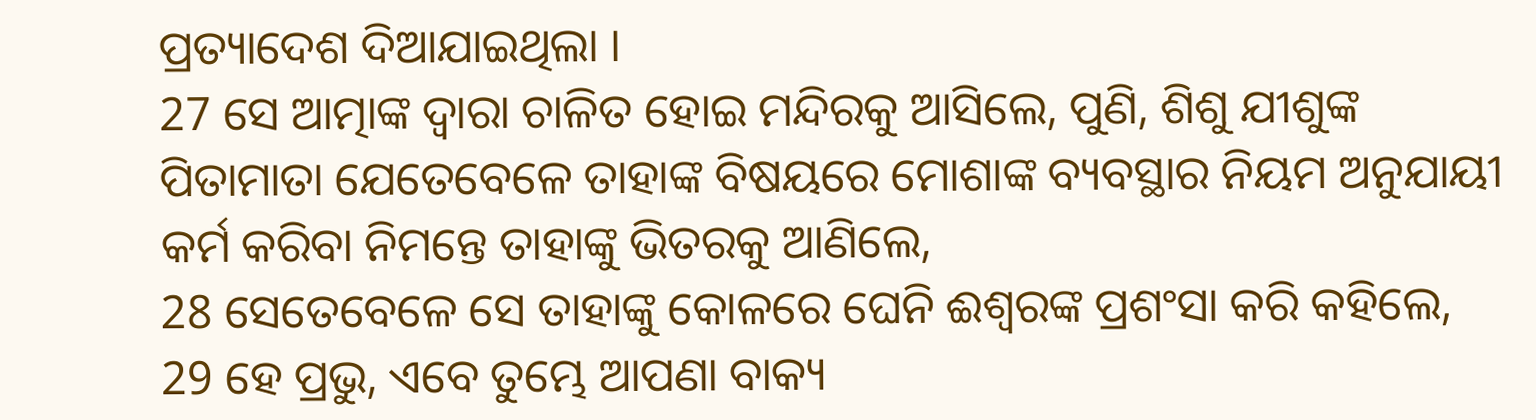ପ୍ରତ୍ୟାଦେଶ ଦିଆଯାଇଥିଲା ।
27 ସେ ଆତ୍ମାଙ୍କ ଦ୍ୱାରା ଚାଳିତ ହୋଇ ମନ୍ଦିରକୁ ଆସିଲେ, ପୁଣି, ଶିଶୁ ଯୀଶୁଙ୍କ ପିତାମାତା ଯେତେବେଳେ ତାହାଙ୍କ ବିଷୟରେ ମୋଶାଙ୍କ ବ୍ୟବସ୍ଥାର ନିୟମ ଅନୁଯାୟୀ କର୍ମ କରିବା ନିମନ୍ତେ ତାହାଙ୍କୁ ଭିତରକୁ ଆଣିଲେ,
28 ସେତେବେଳେ ସେ ତାହାଙ୍କୁ କୋଳରେ ଘେନି ଈଶ୍ୱରଙ୍କ ପ୍ରଶଂସା କରି କହିଲେ,
29 ହେ ପ୍ରଭୁ, ଏବେ ତୁମ୍ଭେ ଆପଣା ବାକ୍ୟ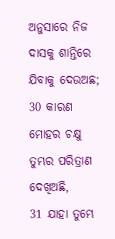ଅନୁସାରେ ନିଜ ଦାସକୁ ଶାନ୍ତିରେ ଯିବାକୁ ଦେଉଅଛ;
30 କାରଣ ମୋହର ଚକ୍ଷୁ ତୁମ୍ଭର ପରିତ୍ରାଣ ଦେଖିଅଛି,
31 ଯାହା ତୁମ୍ଭେ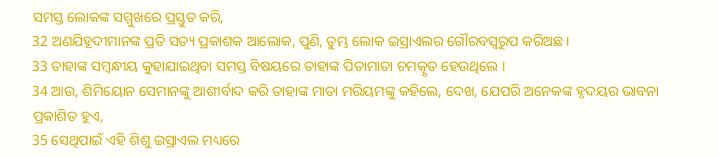ସମସ୍ତ ଲୋକଙ୍କ ସମ୍ମୁଖରେ ପ୍ରସ୍ତୁତ କରି,
32 ଅଣଯିହୂଦୀମାନଙ୍କ ପ୍ରତି ସତ୍ୟ ପ୍ରକାଶକ ଆଲୋକ, ପୁଣି, ତୁମ୍ଭ ଲୋକ ଇସ୍ରାଏଲର ଗୌରବସ୍ୱରୁପ କରିଅଛ ।
33 ତାହାଙ୍କ ସମ୍ବନ୍ଧୀୟ କୁହାଯାଇଥିବା ସମସ୍ତ ବିଷୟରେ ତାହାଙ୍କ ପିତାମାତା ଚମତ୍କୃତ ହେଉଥିଲେ ।
34 ଆଉ, ଶିମିୟୋନ ସେମାନଙ୍କୁ ଆଶୀର୍ବାଦ କରି ତାହାଙ୍କ ମାତା ମରିୟମଙ୍କୁ କହିଲେ, ଦେଖ, ଯେପରି ଅନେକଙ୍କ ହୃଦୟର ଭାବନା ପ୍ରକାଶିତ ହୁଏ,
35 ସେଥିପାଇଁ ଏହି ଶିଶୁ ଇସ୍ରାଏଲ ମଧ୍ୟରେ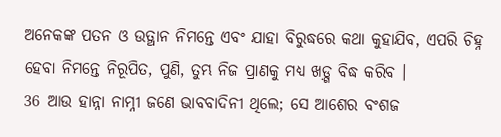ଅନେକଙ୍କ ପତନ ଓ ଉତ୍ଥାନ ନିମନ୍ତେ ଏବଂ ଯାହା ବିରୁଦ୍ଧରେ କଥା କୁହାଯିବ, ଏପରି ଚିହ୍ନ ହେବା ନିମନ୍ତେ ନିରୂପିତ, ପୁଣି, ତୁମ୍ଭ ନିଜ ପ୍ରାଣକୁ ମଧ୍ୟ ଖଡ଼୍ଗ ବିଦ୍ଧ କରିବ ।
36 ଆଉ ହାନ୍ନା ନାମ୍ନୀ ଜଣେ ଭାବବାଦିନୀ ଥିଲେ; ସେ ଆଶେର ବଂଶଜ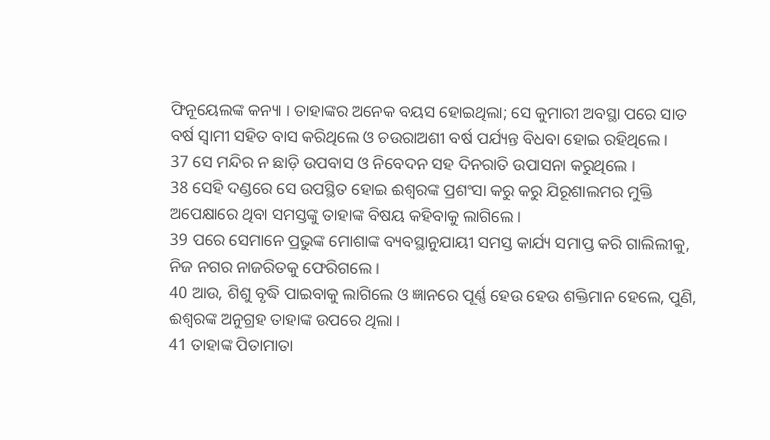ଫିନୂୟେଲଙ୍କ କନ୍ୟା । ତାହାଙ୍କର ଅନେକ ବୟସ ହୋଇଥିଲା; ସେ କୁମାରୀ ଅବସ୍ଥା ପରେ ସାତ ବର୍ଷ ସ୍ୱାମୀ ସହିତ ବାସ କରିଥିଲେ ଓ ଚଉରାଅଶୀ ବର୍ଷ ପର୍ଯ୍ୟନ୍ତ ବିଧବା ହୋଇ ରହିଥିଲେ ।
37 ସେ ମନ୍ଦିର ନ ଛାଡ଼ି ଉପବାସ ଓ ନିବେଦନ ସହ ଦିନରାତି ଉପାସନା କରୁଥିଲେ ।
38 ସେହି ଦଣ୍ଡରେ ସେ ଉପସ୍ଥିତ ହୋଇ ଈଶ୍ୱରଙ୍କ ପ୍ରଶଂସା କରୁ କରୁ ଯିରୂଶାଲମର ମୁକ୍ତି ଅପେକ୍ଷାରେ ଥିବା ସମସ୍ତଙ୍କୁ ତାହାଙ୍କ ବିଷୟ କହିବାକୁ ଲାଗିଲେ ।
39 ପରେ ସେମାନେ ପ୍ରଭୁଙ୍କ ମୋଶାଙ୍କ ବ୍ୟବସ୍ଥାନୁଯାୟୀ ସମସ୍ତ କାର୍ଯ୍ୟ ସମାପ୍ତ କରି ଗାଲିଲୀକୁ, ନିଜ ନଗର ନାଜରିତକୁ ଫେରିଗଲେ ।
40 ଆଉ, ଶିଶୁ ବୃଦ୍ଧି ପାଇବାକୁ ଲାଗିଲେ ଓ ଜ୍ଞାନରେ ପୂର୍ଣ୍ଣ ହେଉ ହେଉ ଶକ୍ତିମାନ ହେଲେ, ପୁଣି, ଈଶ୍ୱରଙ୍କ ଅନୁଗ୍ରହ ତାହାଙ୍କ ଉପରେ ଥିଲା ।
41 ତାହାଙ୍କ ପିତାମାତା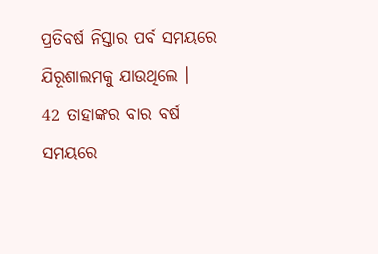ପ୍ରତିବର୍ଷ ନିସ୍ତାର ପର୍ବ ସମୟରେ ଯିରୂଶାଲମକୁ ଯାଉଥିଲେ ।
42 ତାହାଙ୍କର ବାର ବର୍ଷ ସମୟରେ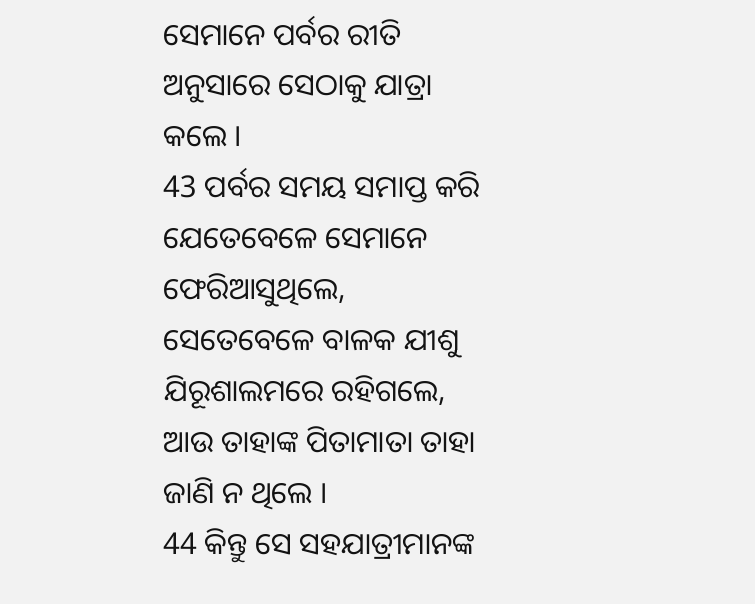ସେମାନେ ପର୍ବର ରୀତି ଅନୁସାରେ ସେଠାକୁ ଯାତ୍ରା କଲେ ।
43 ପର୍ବର ସମୟ ସମାପ୍ତ କରି ଯେତେବେଳେ ସେମାନେ ଫେରିଆସୁଥିଲେ, ସେତେବେଳେ ବାଳକ ଯୀଶୁ ଯିରୂଶାଲମରେ ରହିଗଲେ, ଆଉ ତାହାଙ୍କ ପିତାମାତା ତାହା ଜାଣି ନ ଥିଲେ ।
44 କିନ୍ତୁ ସେ ସହଯାତ୍ରୀମାନଙ୍କ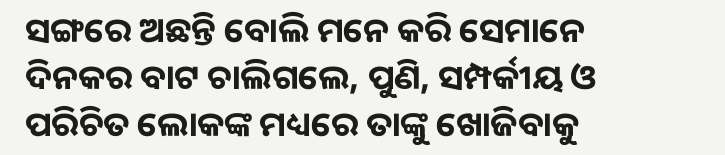ସଙ୍ଗରେ ଅଛନ୍ତି ବୋଲି ମନେ କରି ସେମାନେ ଦିନକର ବାଟ ଚାଲିଗଲେ, ପୁଣି, ସମ୍ପର୍କୀୟ ଓ ପରିଚିତ ଲୋକଙ୍କ ମଧ୍ୟରେ ତାଙ୍କୁ ଖୋଜିବାକୁ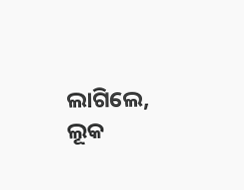ଲାଗିଲେ,
ଲୂକ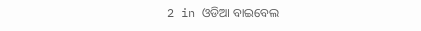2 in ଓଡିଆ ବାଇବେଲ